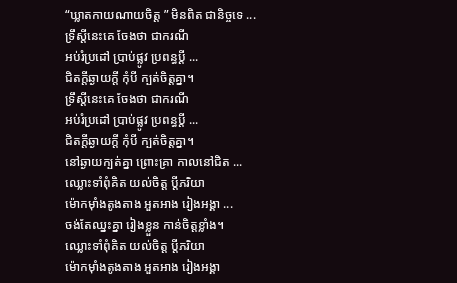“ឃ្លាតកាយណាយចិត្ត ” មិនពិត ជានិច្ចទេ ...
ទ្រឹស្ដីនេះគេ ចែងថា ជាករណី
អប់រំប្រដៅ ប្រាប់ផ្លូវ ប្រពន្ធប្ដី ...
ជិតក្ដីឆ្ងាយក្ដី កុំបី ក្បត់ចិត្តគ្នា។
ទ្រឹស្ដីនេះគេ ចែងថា ជាករណី
អប់រំប្រដៅ ប្រាប់ផ្លូវ ប្រពន្ធប្ដី ...
ជិតក្ដីឆ្ងាយក្ដី កុំបី ក្បត់ចិត្តគ្នា។
នៅឆ្ងាយក្បត់គ្នា ព្រោះគ្រា កាលនៅជិត ...
ឈ្លោះទាំពុំគិត យល់ចិត្ត ប្ដីភរិយា
ម៉ោកម៉ាំងតូងតាង អួតអាង រៀងអង្គា ...
ចង់តែឈ្នះគ្នា រៀងខ្លួន កាន់ចិត្តខ្លាំង។
ឈ្លោះទាំពុំគិត យល់ចិត្ត ប្ដីភរិយា
ម៉ោកម៉ាំងតូងតាង អួតអាង រៀងអង្គា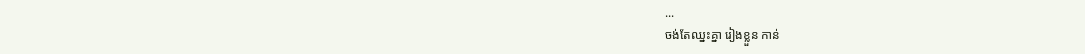...
ចង់តែឈ្នះគ្នា រៀងខ្លួន កាន់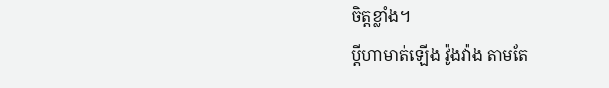ចិត្តខ្លាំង។
ប្ដីហាមាត់ឡើង វ៉ូងវ៉ាង តាមតែ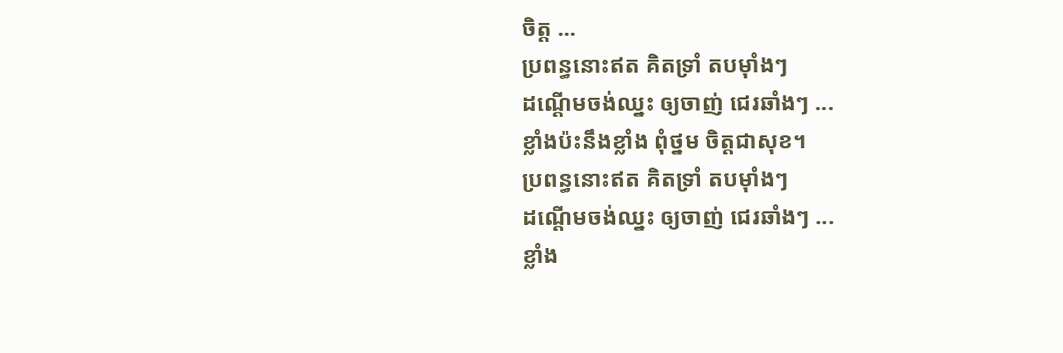ចិត្ត ...
ប្រពន្ធនោះឥត គិតទ្រាំ តបម៉ាំងៗ
ដណ្ដើមចង់ឈ្នះ ឲ្យចាញ់ ជេរឆាំងៗ ...
ខ្លាំងប៉ះនឹងខ្លាំង ពុំថ្នម ចិត្តជាសុខ។
ប្រពន្ធនោះឥត គិតទ្រាំ តបម៉ាំងៗ
ដណ្ដើមចង់ឈ្នះ ឲ្យចាញ់ ជេរឆាំងៗ ...
ខ្លាំង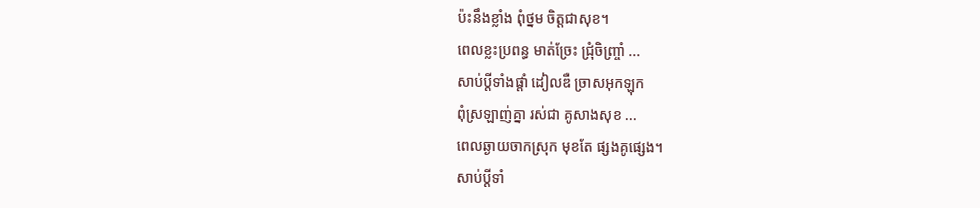ប៉ះនឹងខ្លាំង ពុំថ្នម ចិត្តជាសុខ។
ពេលខ្លះប្រពន្ធ មាត់ច្រែះ ជ្រុំចិញ្ច្រាំ ...
សាប់ប្ដីទាំងផ្ដាំ ដៀលឌឺ ច្រាសអុកឡុក
ពុំស្រឡាញ់គ្នា រស់ជា គូសាងសុខ ...
ពេលឆ្ងាយចាកស្រុក មុខតែ ផ្សងគូផ្សេង។
សាប់ប្ដីទាំ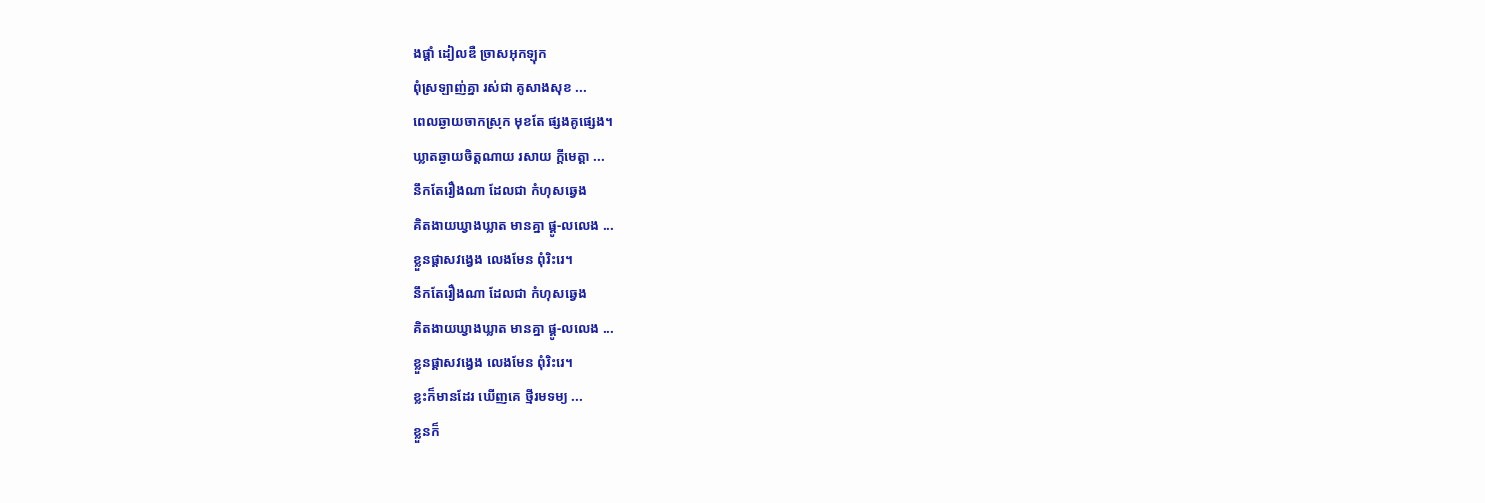ងផ្ដាំ ដៀលឌឺ ច្រាសអុកឡុក
ពុំស្រឡាញ់គ្នា រស់ជា គូសាងសុខ ...
ពេលឆ្ងាយចាកស្រុក មុខតែ ផ្សងគូផ្សេង។
ឃ្លាតឆ្ងាយចិត្តណាយ រសាយ ក្ដីមេត្តា ...
នឹកតែរឿងណា ដែលជា កំហុសឆ្វេង
គិតងាយឃ្វាងឃ្លាត មានគ្នា ផ្គូ-លលេង ...
ខ្លួនផ្ដាសវង្វេង លេងមែន ពុំរិះរេ។
នឹកតែរឿងណា ដែលជា កំហុសឆ្វេង
គិតងាយឃ្វាងឃ្លាត មានគ្នា ផ្គូ-លលេង ...
ខ្លួនផ្ដាសវង្វេង លេងមែន ពុំរិះរេ។
ខ្លះក៏មានដែរ ឃើញគេ ថ្មីរមទម្យ ...
ខ្លួនក៏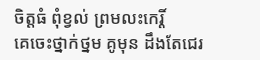ចិត្តធំ ពុំខ្វល់ ព្រមលះកេរ្តិ៍
គេចេះថ្នាក់ថ្នម គូមុន ដឹងតែជេរ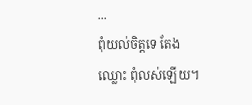...
ពុំយល់ចិត្តទេ តែងឈ្លោះ ពុំលស់ឡើយ។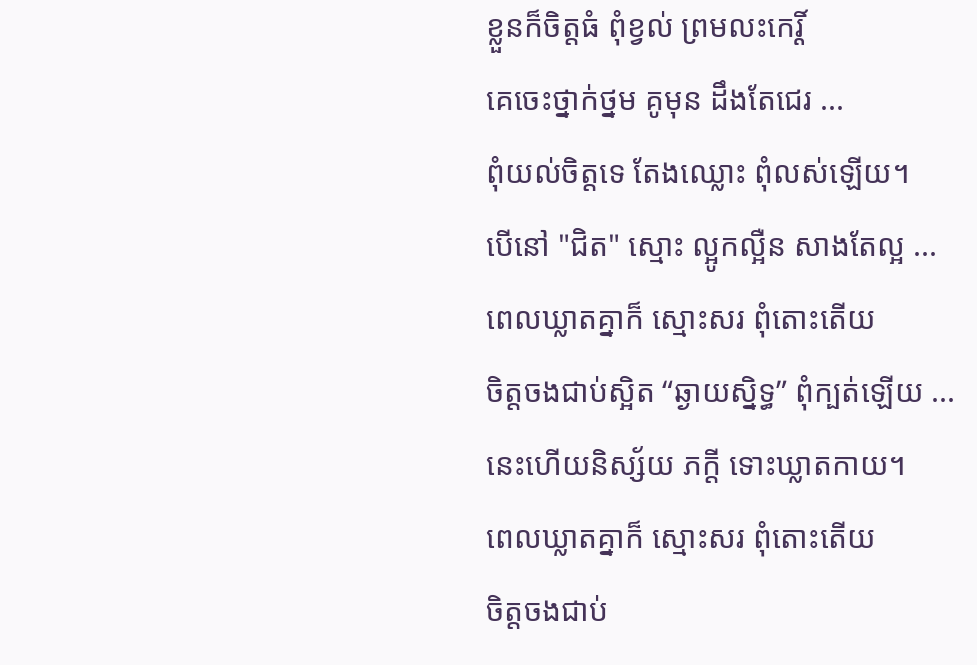ខ្លួនក៏ចិត្តធំ ពុំខ្វល់ ព្រមលះកេរ្តិ៍
គេចេះថ្នាក់ថ្នម គូមុន ដឹងតែជេរ ...
ពុំយល់ចិត្តទេ តែងឈ្លោះ ពុំលស់ឡើយ។
បើនៅ "ជិត" ស្មោះ ល្អូកល្អឺន សាងតែល្អ ...
ពេលឃ្លាតគ្នាក៏ ស្មោះសរ ពុំតោះតើយ
ចិត្តចងជាប់ស្អិត “ឆ្ងាយស្និទ្ធ” ពុំក្បត់ឡើយ ...
នេះហើយនិស្ស័យ ភក្ដី ទោះឃ្លាតកាយ។
ពេលឃ្លាតគ្នាក៏ ស្មោះសរ ពុំតោះតើយ
ចិត្តចងជាប់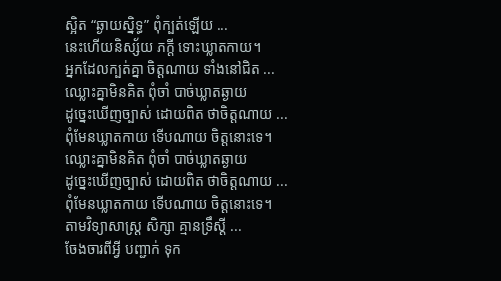ស្អិត “ឆ្ងាយស្និទ្ធ” ពុំក្បត់ឡើយ ...
នេះហើយនិស្ស័យ ភក្ដី ទោះឃ្លាតកាយ។
អ្នកដែលក្បត់គ្នា ចិត្តណាយ ទាំងនៅជិត ...
ឈ្លោះគ្នាមិនគិត ពុំចាំ បាច់ឃ្លាតឆ្ងាយ
ដូច្នេះឃើញច្បាស់ ដោយពិត ថាចិត្តណាយ ...
ពុំមែនឃ្លាតកាយ ទើបណាយ ចិត្តនោះទេ។
ឈ្លោះគ្នាមិនគិត ពុំចាំ បាច់ឃ្លាតឆ្ងាយ
ដូច្នេះឃើញច្បាស់ ដោយពិត ថាចិត្តណាយ ...
ពុំមែនឃ្លាតកាយ ទើបណាយ ចិត្តនោះទេ។
តាមវិទ្យាសាស្ត្រ សិក្សា គ្មានទ្រឹស្ដី ...
ចែងចារពីអ្វី បញ្ជាក់ ទុក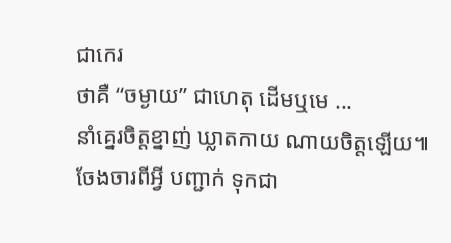ជាកេរ
ថាគឺ “ចម្ងាយ” ជាហេតុ ដើមឬមេ ...
នាំគ្នេរចិត្តខ្នាញ់ ឃ្លាតកាយ ណាយចិត្តឡើយ៕
ចែងចារពីអ្វី បញ្ជាក់ ទុកជា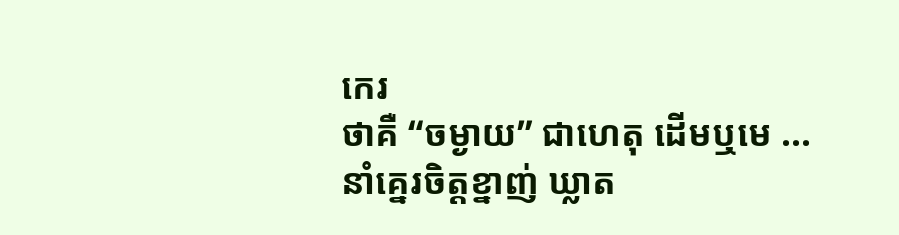កេរ
ថាគឺ “ចម្ងាយ” ជាហេតុ ដើមឬមេ ...
នាំគ្នេរចិត្តខ្នាញ់ ឃ្លាត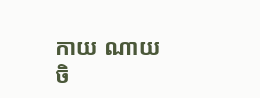កាយ ណាយចិ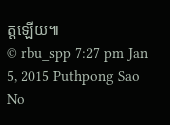ត្តឡើយ៕
© rbu_spp 7:27 pm Jan 5, 2015 Puthpong Sao
No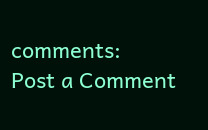comments:
Post a Comment